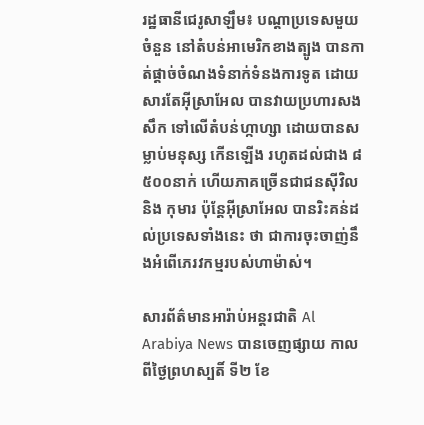រដ្ឋធានីជេរូសាឡឹម៖ បណ្ដាប្រទេសមួយចំនួន នៅតំបន់អាមេរិកខាងត្បូង បានកាត់ផ្ដាច់ចំណងទំនាក់ទំនងការទូត ដោយសារតែអ៊ីស្រាអែល បានវាយប្រហារសងសឹក ទៅលើតំបន់ហ្កាហ្សា ដោយបានសម្លាប់មនុស្ស កើនឡើង រហូតដល់ជាង ៨ ៥០០នាក់ ហើយភាគច្រើនជាជនស៊ីវិល និង កុមារ ប៉ុន្ដែអ៊ីស្រាអែល បានរិះគន់ដល់ប្រទេសទាំងនេះ ថា ជាការចុះចាញ់នឹងអំពើភេរវកម្មរបស់ហាម៉ាស់។

សារព័ត៌មានអារ៉ាប់អន្ដរជាតិ Al Arabiya News បានចេញផ្សាយ កាលពីថ្ងៃព្រហស្បតិ៍ ទី២ ខែ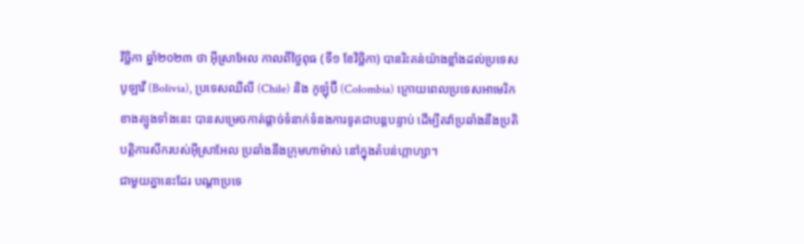វិច្ឆិកា ឆ្នាំ២០២៣ ថា អ៊ីស្រាអែល កាលពីថ្ងៃពុធ (ទី១ ខែវិច្ឆិកា) បានរិះគន់យ៉ាងខ្លាំងដល់ប្រទេសបូឡាវី (Bolivia), ប្រទេសឈីលី (Chile) និង កូឡុំប៊ី (Colombia) ក្រោយពេលប្រទេសអាមេរិកខាងត្បូងទាំងនេះ បានសម្រេចកាត់ផ្ដាច់ទំនាក់ទំនងការទូតជាបន្ដបន្ទាប់ ដើម្បីតវ៉ាប្រឆាំងនឹងប្រតិបត្ដិការសឹករបស់អ៊ីស្រាអែល ប្រឆាំងនឹងក្រុមហាម៉ាស់ នៅក្នុងតំបន់ហ្កាហ្សា។
ជាមួយគ្នានេះដែរ បណ្ដាប្រទេ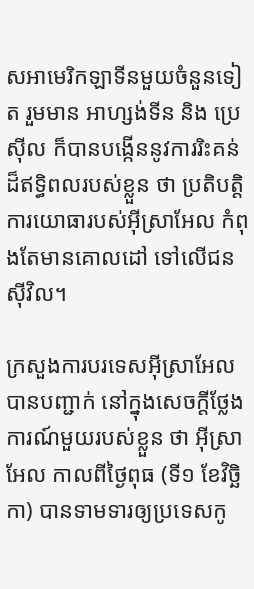សអាមេរិកឡាទីនមួយចំនួនទៀត រួមមាន អាហ្សង់ទីន និង ប្រេស៊ីល ក៏បានបង្កើននូវការរិះគន់ដ៏ឥទ្ធិពលរបស់ខ្លួន ថា ប្រតិបត្ដិការយោធារបស់អ៊ីស្រាអែល កំពុងតែមានគោលដៅ ទៅលើជនស៊ីវិល។

ក្រសួងការបរទេសអ៊ីស្រាអែល បានបញ្ជាក់ នៅក្នុងសេចក្ដីថ្លែងការណ៍មួយរបស់ខ្លួន ថា អ៊ីស្រាអែល កាលពីថ្ងៃពុធ (ទី១ ខែវិច្ឆិកា) បានទាមទារឲ្យប្រទេសកូ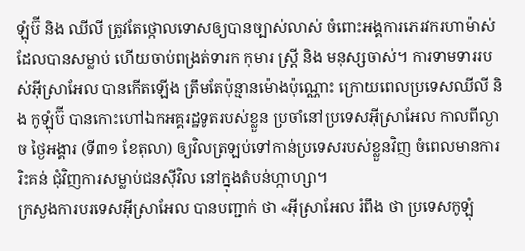ឡុំប៊ី និង ឈីលី ត្រូវតែថ្កោលទោសឲ្យបានច្បាស់លាស់ ចំពោះអង្គការភេរវករហាម៉ាស់ ដែលបានសម្លាប់ ហើយចាប់ពង្រត់ទារក កុមារ ស្ត្រី និង មនុស្សចាស់។ ការទាមទាររបស់អ៊ីស្រាអែល បានកើតឡើង ត្រឹមតែប៉ុន្មានម៉ោងប៉ុណ្ណោះ ក្រោយពេលប្រទេសឈីលី និង កូឡុំប៊ី បានកោះហៅឯកអគ្គរដ្ឋទូតរបស់ខ្លួន ប្រចាំនៅប្រទេសអ៊ីស្រាអែល កាលពីល្ងាច ថ្ងៃអង្គារ (ទី៣១ ខែតុលា) ឲ្យវិលត្រឡប់ទៅកាន់ប្រទេសរបស់ខ្លួនវិញ ចំពេលមានការរិះគន់ ជុំវិញការសម្លាប់ជនស៊ីវិល នៅក្នុងតំបន់ហ្កាហ្សា។
ក្រសួងការបរទេសអ៊ីស្រាអែល បានបញ្ជាក់ ថា «អ៊ីស្រាអែល រំពឹង ថា ប្រទេសកូឡុំ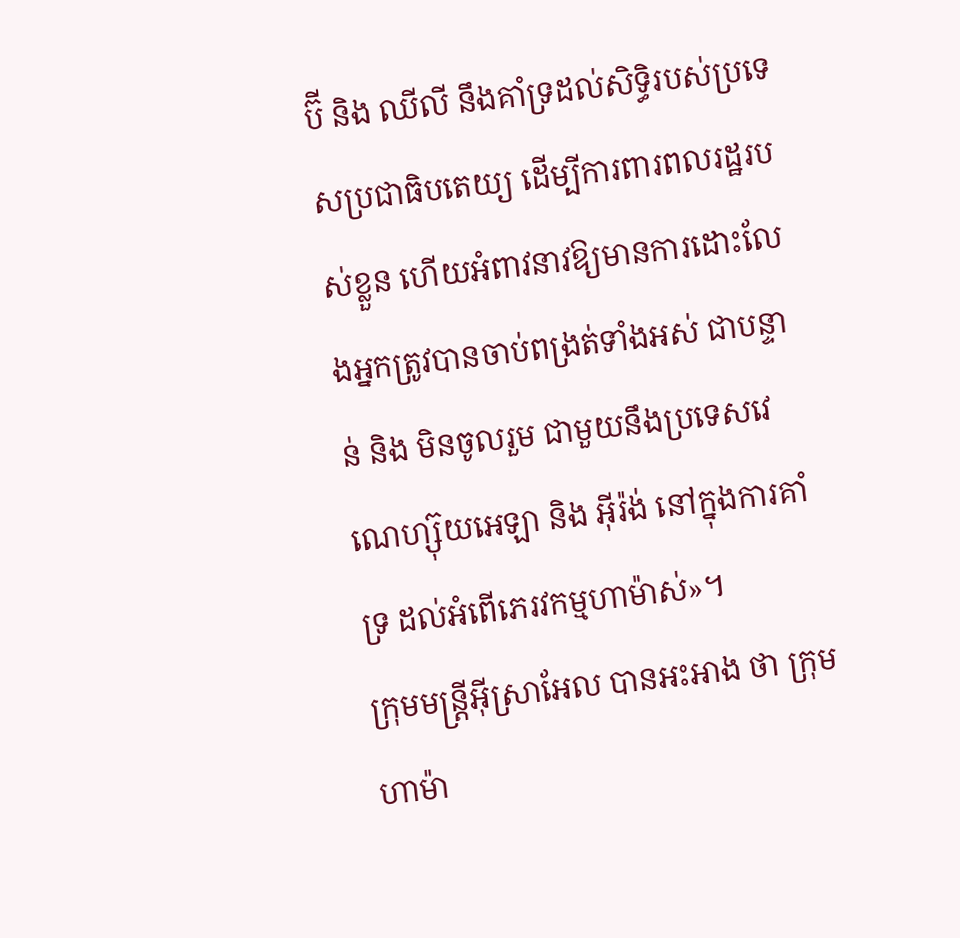ប៊ី និង ឈីលី នឹងគាំទ្រដល់សិទ្ធិរបស់ប្រទេសប្រជាធិបតេយ្យ ដើម្បីការពារពលរដ្ឋរបស់ខ្លួន ហើយអំពាវនាវឱ្យមានការដោះលែងអ្នកត្រូវបានចាប់ពង្រត់ទាំងអស់ ជាបន្ទាន់ និង មិនចូលរួម ជាមួយនឹងប្រទេសវេណេហ្ស៊ុយអេឡា និង អ៊ីរ៉ង់ នៅក្នុងការគាំទ្រ ដល់អំពើភេរវកម្មហាម៉ាស់»។
ក្រុមមន្រ្ដីអ៊ីស្រាអែល បានអះអាង ថា ក្រុមហាម៉ា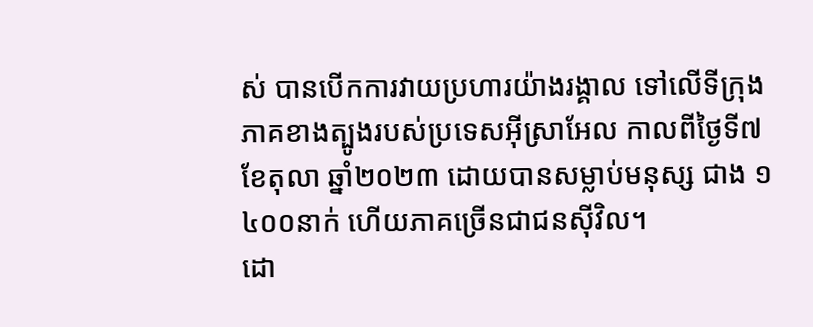ស់ បានបើកការវាយប្រហារយ៉ាងរង្គាល ទៅលើទីក្រុងភាគខាងត្បូងរបស់ប្រទេសអ៊ីស្រាអែល កាលពីថ្ងៃទី៧ ខែតុលា ឆ្នាំ២០២៣ ដោយបានសម្លាប់មនុស្ស ជាង ១ ៤០០នាក់ ហើយភាគច្រើនជាជនស៊ីវិល។
ដោ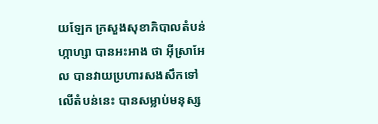យឡែក ក្រសួងសុខាភិបាលតំបន់ហ្កាហ្សា បានអះអាង ថា អ៊ីស្រាអែល បានវាយប្រហារសងសឹកទៅលើតំបន់នេះ បានសម្លាប់មនុស្ស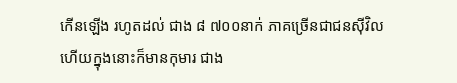កើនឡើង រហូតដល់ ជាង ៨ ៧០០នាក់ ភាគច្រើនជាជនស៊ីវិល ហើយក្នុងនោះក៏មានកុមារ ជាង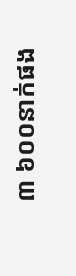៣ ៦០០នាក់ផង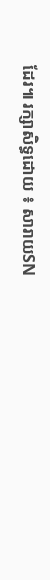ដែរ៕ រក្សាសិទ្ធដោយ ៖ សារាយSN